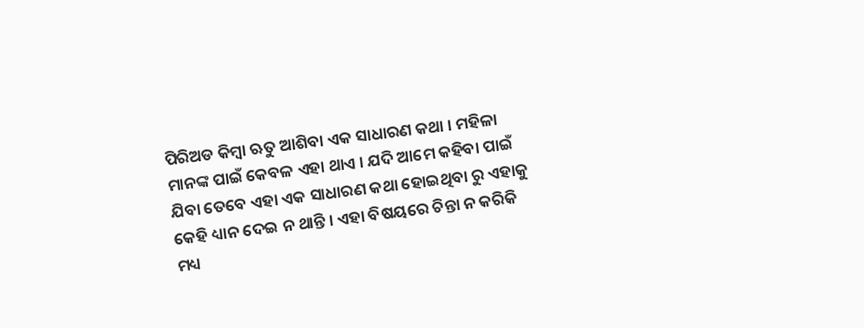ପିରିଅଡ କିମ୍ବା ଋତୁ ଆଶିବା ଏକ ସାଧାରଣ କଥା । ମହିଳା ମାନଙ୍କ ପାଇଁ କେବଳ ଏହା ଥାଏ । ଯଦି ଆମେ କହିବା ପାଇଁ ଯିବା ତେବେ ଏହା ଏକ ସାଧାରଣ କଥା ହୋଇଥିବା ରୁ ଏହାକୁ କେହି ଧ୍ୟାନ ଦେଇ ନ ଥାନ୍ତି । ଏହା ବିଷୟରେ ଚିନ୍ତା ନ କରିକି ମଧ୍ୟ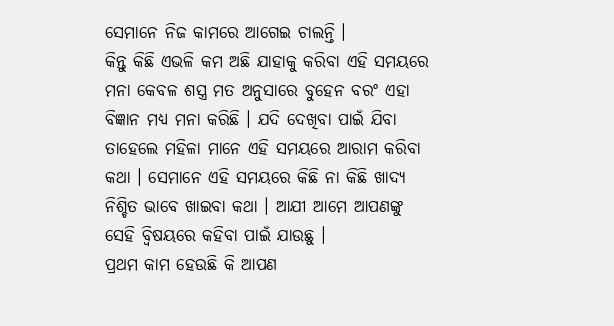ସେମାନେ ନିଜ କାମରେ ଆଗେଇ ଚାଲନ୍ତି ।
କିନ୍ତୁ କିଛି ଏଭଳି କମ ଅଛି ଯାହାକୁ କରିବା ଏହି ସମୟରେ ମନା କେବଳ ଶସ୍ତ୍ର ମତ ଅନୁସାରେ ବୁହେନ ବରଂ ଏହା ବିଜ୍ଞାନ ମଧ୍ୟ ମନା କରିଛି । ଯଦି ଦେଖିବା ପାଇଁ ଯିବା ତାହେଲେ ମହିଳା ମାନେ ଏହି ସମୟରେ ଆରାମ କରିବା କଥା । ସେମାନେ ଏହି ସମୟରେ କିଛି ନା କିଛି ଖାଦ୍ଯ ନିଶ୍ଚିତ ଭାବେ ଖାଇବା କଥା । ଆଯୀ ଆମେ ଆପଣଙ୍କୁ ସେହି ବ୍ବିଷୟରେ କହିବା ପାଇଁ ଯାଉଛୁ ।
ପ୍ରଥମ କାମ ହେଉଛି କି ଆପଣ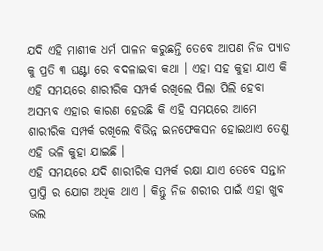ଯଦି ଏହି ମାଶୀକ ଧର୍ମ ପାଳନ କରୁଛନ୍ତି ତେବେ ଆପଣ ନିଜ ପ୍ୟାଡ କୁ ପ୍ରତି ୩ ଘଣ୍ଟା ରେ ବଦଳାଇବା କଥା । ଏହା ସହ କୁହା ଯାଏ କି ଏହି ସମୟରେ ଶାରୀରିକ ସମ୍ପର୍କ ରଖିଲେ ପିଲା ପିଲି ହେବା ଅସମ୍ଭବ ଏହାର କାରଣ ହେଉଛି କି ଏହି ସମୟରେ ଆମେ ଶାରୀରିକ ସମ୍ପର୍କ ରଖିଲେ ବିଭିନ୍ନ ଇନଫେକସନ ହୋଇଥାଏ ତେଣୁ ଏହି ଭଳି କୁହା ଯାଇଛି ।
ଏହି ସମୟରେ ଯଦି ଶାରୀରିକ ସମ୍ପର୍କ ରକ୍ଷା ଯାଏ ତେବେ ସନ୍ତାନ ପ୍ରାପ୍ତି ର ଯୋଗ ଅଧିକ ଥାଏ । କିନ୍ତୁ ନିଜ ଶରୀର ପାଇଁ ଏହା ଖୁବ ଭଲ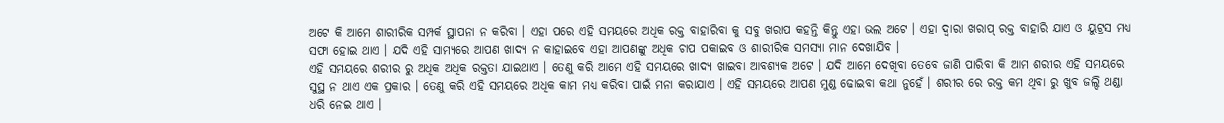ଅଟେ କି ଆମେ ଶାରୀରିକ ସମ୍ପର୍କ ସ୍ଥାପନା ନ କରିବା । ଏହା ପରେ ଏହି ସମୟରେ ଅଧିକ ରକ୍ତ ବାହାରିବା କୁ ସବୁ ଖରାପ କହନ୍ତି କିନ୍ତୁ ଏହା ଭଲ ଅଟେ । ଏହା ଦ୍ଵାରା ଖରାପ୍ ରକ୍ତ ବାହାରି ଯାଏ ଓ ୟୁଟ୍ରସ ମଧ୍ୟ ସଫା ହୋଇ ଥାଏ । ଯଦି ଏହି ସାମ୍ୟରେ ଆପଣ ଖାଦ୍ଯ ନ କାହାଇବେ ଏହା ଆପଣଙ୍କୁ ଅଧିକ ଚାପ ପକାଇବ ଓ ଶାରୀରିକ ସମସ୍ଯା ମାନ ଦେଖାଯିବ ।
ଏହି ସମୟରେ ଶରୀର ରୁ ଅଧିକ ଅଧିକ ରକ୍ତତା ଯାଇଥାଏ । ତେଣୁ କରି ଆମେ ଏହି ସମୟରେ ଖାଦ୍ଯ ଖାଇବା ଆବଶ୍ୟକ ଅଟେ । ଯଦି ଆମେ ଦେଖିବା ତେବେ ଜାଣି ପାରିବା କି ଆମ ଶରୀର ଏହି ସମୟରେ ସୁସ୍ଥ ନ ଥାଏ ଏକ ପ୍ରକାର । ତେଣୁ କରି ଏହି ସମୟରେ ଅଧିକ କାମ ମଧ୍ୟ କରିବା ପାଇଁ ମନା କରାଯାଏ । ଏହି ସମୟରେ ଆପଣ ମୁଣ୍ଡ ଢୋଇବା କଥା ନୁହେଁ । ଶରୀର ରେ ରକ୍ତ କମ ଥିବା ରୁ ଖୁବ ଜଲ୍ଦି ଥଣ୍ଡା ଧରି ନେଇ ଥାଏ ।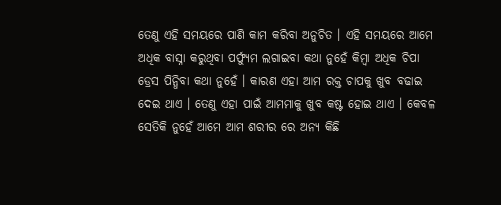ତେଣୁ ଏହି ସମୟରେ ପାଣି କାମ କରିବା ଅନୁଚିତ । ଏହି ସମୟରେ ଆମେ ଅଧିକ ବାସ୍ନା କରୁଥିବା ପର୍ଫ୍ଯୁମ ଲଗାଇବା କଥା ନୁହେଁ କିମ୍ବା ଅଧିକ ଚିପା ଡ୍ରେସ ପିନ୍ଧିବା କଥା ନୁହେଁ । କାରଣ ଏହା ଆମ ରକ୍ତ ଚାପକୁ ଖୁବ ବଢାଇ ଦେଇ ଥାଏ । ତେଣୁ ଏହା ପାଇଁ ଆମମାକୁ ଖୁବ କଷ୍ଟ ହୋଇ ଥାଏ । କେବଳ ସେତିକି ନୁହେଁ ଆମେ ଆମ ଶରୀର ରେ ଅନ୍ୟ କିଛି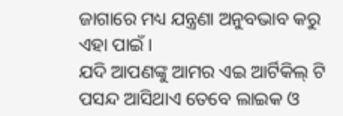ଜାଗାରେ ମଧ୍ୟ ଯନ୍ତ୍ରଣା ଅନୁବଭାବ କରୁ ଏହା ପାଇଁ ।
ଯଦି ଆପଣଙ୍କୁ ଆମର ଏଇ ଆର୍ଟିକିଲ୍ ଟି ପସନ୍ଦ ଆସିଥାଏ ତେବେ ଲାଇକ ଓ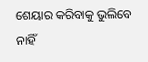ଶେୟାର କରିବାକୁ ଭୁଲିବେ ନାହିଁ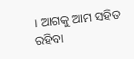। ଆଗକୁ ଆମ ସହିତ ରହିବା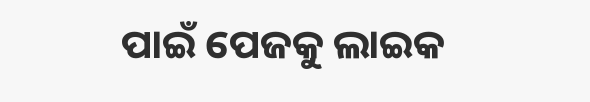ପାଇଁ ପେଜକୁ ଲାଇକ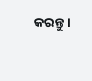କରନ୍ତୁ ।